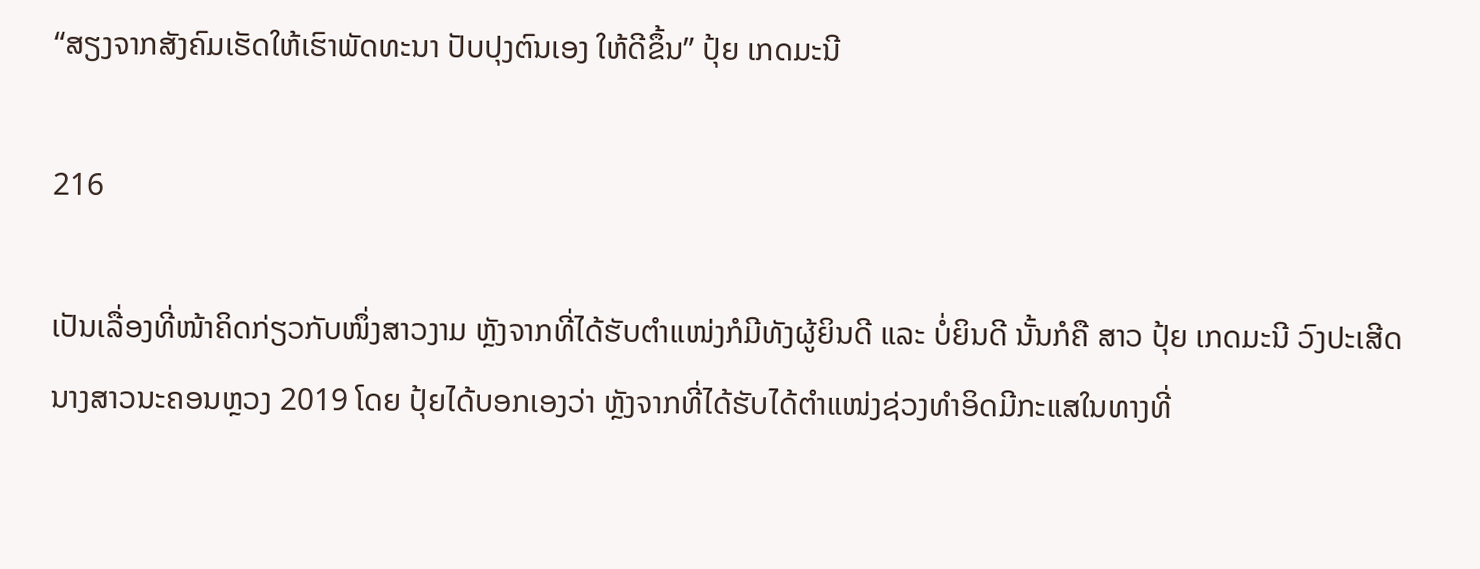“ສຽງຈາກສັງຄົມເຮັດໃຫ້ເຮົາພັດທະນາ ປັບປຸງຕົນເອງ ໃຫ້ດີຂຶ້ນ” ປຸ້ຍ ເກດມະນີ

216

ເປັນເລື່ອງທີ່ໜ້າຄິດກ່ຽວກັບໜຶ່ງສາວງາມ ຫຼັງຈາກທີ່ໄດ້ຮັບຕໍາແໜ່ງກໍມີທັງຜູ້ຍິນດີ ແລະ ບໍ່ຍິນດີ ນັ້ນກໍຄື ສາວ ປຸ້ຍ ເກດມະນີ ວົງປະເສີດ ນາງສາວນະຄອນຫຼວງ 2019 ໂດຍ ປຸ້ຍໄດ້ບອກເອງວ່າ ຫຼັງຈາກທີ່ໄດ້ຮັບໄດ້ຕໍາແໜ່ງຊ່ວງທໍາອິດມີກະແສໃນທາງທີ່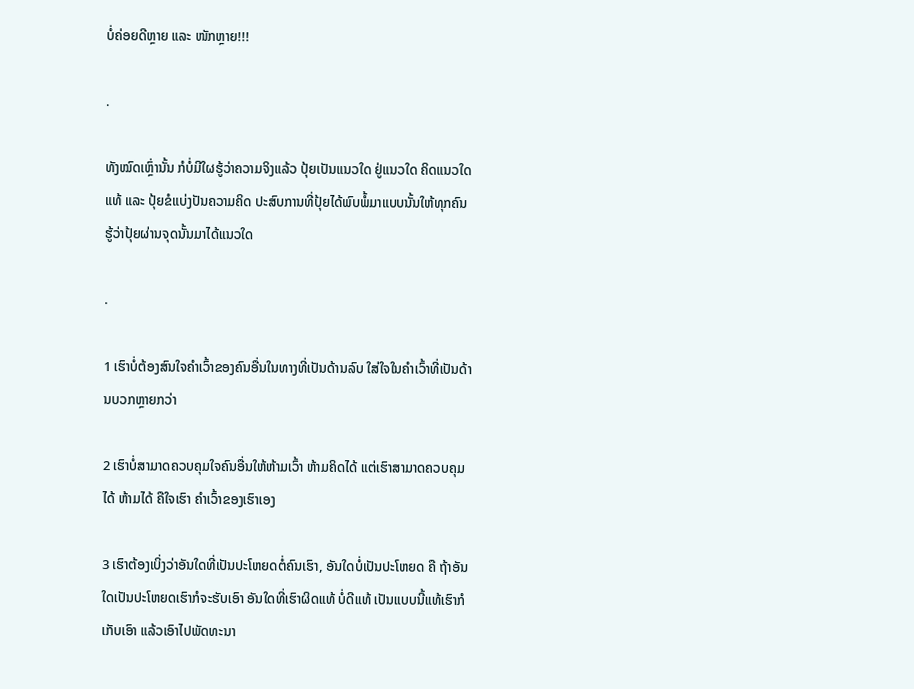ບໍ່ຄ່ອຍດີຫຼາຍ ແລະ ໜັກຫຼາຍ!!!

.

ທັງໝົດເຫຼົ່ານັ້ນ ກໍບໍ່ມີໃຜຮູ້ວ່າຄວາມຈິງແລ້ວ ປຸ້ຍເປັນແນວໃດ ຢູ່ແນວໃດ ຄິດແນວໃດແທ້ ແລະ ປຸ້ຍຂໍແບ່ງປັນຄວາມຄິດ ປະສົບການທີ່ປຸ້ຍໄດ້ພົບພໍ້ມາແບບນັ້ນໃຫ້ທຸກຄົນຮູ້ວ່າປຸ້ຍຜ່ານຈຸດນັ້ນມາໄດ້ແນວໃດ

.

1 ເຮົາບໍ່ຕ້ອງສົນໃຈຄໍາເວົ້າຂອງຄົນອື່ນໃນທາງທີ່ເປັນດ້ານລົບ ໃສ່ໃຈໃນຄໍາເວົ້າທີ່ເປັນດ້ານບວກຫຼາຍກວ່າ

2 ເຮົາບໍ່ສາມາດຄວບຄຸມໃຈຄົນອື່ນໃຫ້ຫ້າມເວົ້າ ຫ້າມຄິດໄດ້ ແຕ່ເຮົາສາມາດຄວບຄຸມໄດ້ ຫ້າມໄດ້ ຄືໃຈເຮົາ ຄໍາເວົ້າຂອງເຮົາເອງ

3 ເຮົາຕ້ອງເບິ່ງວ່າອັນໃດທີ່ເປັນປະໂຫຍດຕໍ່ຄົນເຮົາ, ອັນໃດບໍ່ເປັນປະໂຫຍດ ຄື ຖ້າອັນໃດເປັນປະໂຫຍດເຮົາກໍຈະຮັບເອົາ ອັນໃດທີ່ເຮົາຜິດແທ້ ບໍ່ດີແທ້ ເປັນແບບນີ້ແທ້ເຮົາກໍເກັບເອົາ ແລ້ວເອົາໄປພັດທະນາ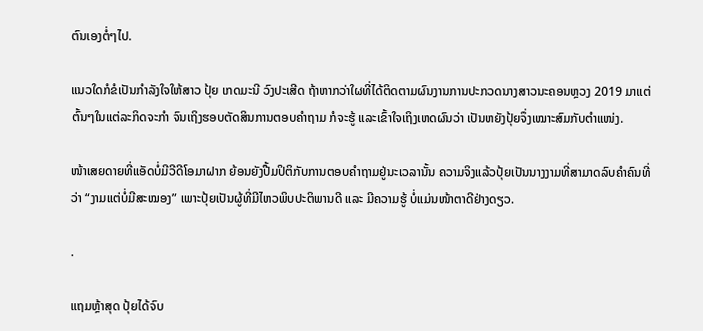ຕົນເອງຕໍ່ໆໄປ.

ແນວໃດກໍຂໍເປັນກໍາລັງໃຈໃຫ້ສາວ ປຸ້ຍ ເກດມະນີ ວົງປະເສີດ ຖ້າຫາກວ່າໃຜທີ່ໄດ້ຕິດຕາມຜົນງານການປະກວດນາງສາວນະຄອນຫຼວງ 2019 ມາແຕ່ຕົ້ນໆໃນແຕ່ລະກິດຈະກໍາ ຈົນເຖິງຮອບຕັດສິນການຕອບຄໍາຖາມ ກໍຈະຮູ້ ແລະເຂົ້າໃຈເຖິງເຫດຜົນວ່າ ເປັນຫຍັງປຸ້ຍຈຶ່ງເໝາະສົມກັບຕໍາແໜ່ງ.

ໜ້າເສຍດາຍທີ່ແອັດບໍ່ມີວີດີໂອມາຝາກ ຍ້ອນຍັງປື້ມປິຕິກັບການຕອບຄຳຖາມຢູ່ນະເວລານັ້ນ ຄວາມຈິງແລ້ວປຸ້ຍເປັນນາງງາມທີ່ສາມາດລົບຄຳຄົນທີ່ວ່າ “ງາມແຕ່ບໍ່ມີສະໝອງ” ເພາະປຸ້ຍເປັນຜູ້ທີ່ມີໄຫວພິບປະຕິພານດີ ແລະ ມີຄວາມຮູ້ ບໍ່ແມ່ນໜ້າຕາດີຢ່າງດຽວ.

.

ແຖມຫຼ້າສຸດ ປຸ້ຍໄດ້ຈົບ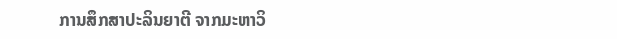ການສຶກສາປະລິນຍາຕີ ຈາກມະຫາວິ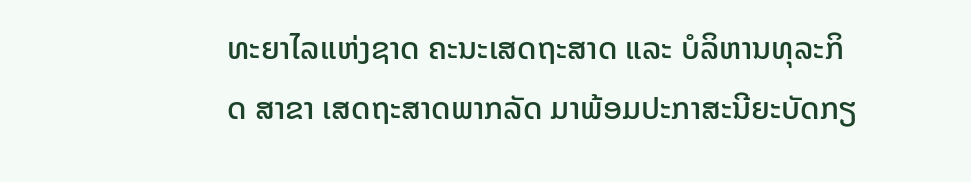ທະຍາໄລແຫ່ງຊາດ ຄະນະເສດຖະສາດ ແລະ ບໍລິຫານທຸລະກິດ ສາຂາ ເສດຖະສາດພາກລັດ ມາພ້ອມປະກາສະນີຍະບັດກຽ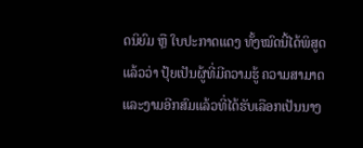ດນິຍົມ ຫຼື ໃບປະກາດແດງ ທັ້ງໝົດນີ້ໄດ້ພິສູດແລ້ວວ່າ ປຸ້ຍເປັນຜູ້ທີ່ມີຄວາມຮູ້ ຄວາມສາມາດ ແລະງາມອີກສົມແລ້ວທີ່ໄດ້ຮັບເລືອກເປັນນາງ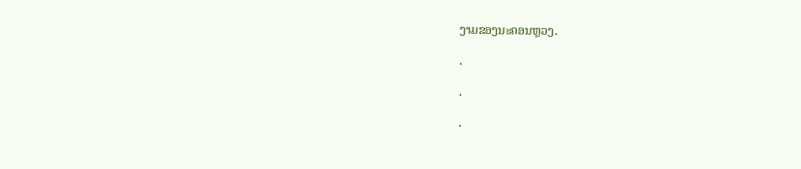ງາມຂອງນະຄອນຫຼວງ.

.

.

.